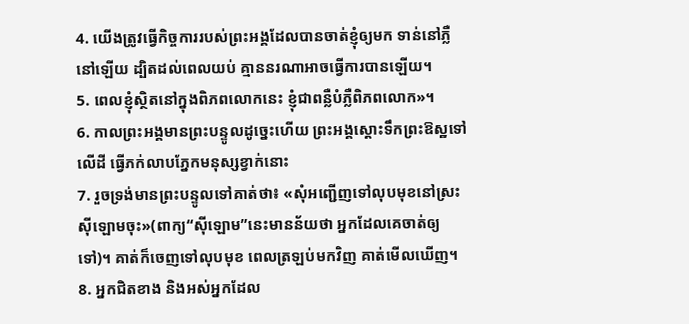4. យើងត្រូវធ្វើកិច្ចការរបស់ព្រះអង្គដែលបានចាត់ខ្ញុំឲ្យមក ទាន់នៅភ្លឺនៅឡើយ ដ្បិតដល់ពេលយប់ គ្មាននរណាអាចធ្វើការបានឡើយ។
5. ពេលខ្ញុំស្ថិតនៅក្នុងពិភពលោកនេះ ខ្ញុំជាពន្លឺបំភ្លឺពិភពលោក»។
6. កាលព្រះអង្គមានព្រះបន្ទូលដូច្នេះហើយ ព្រះអង្គស្ដោះទឹកព្រះឱស្ឋទៅលើដី ធ្វើភក់លាបភ្នែកមនុស្សខ្វាក់នោះ
7. រួចទ្រង់មានព្រះបន្ទូលទៅគាត់ថា៖ «សុំអញ្ជើញទៅលុបមុខនៅស្រះស៊ីឡោមចុះ»(ពាក្យ“ស៊ីឡោម”នេះមានន័យថា អ្នកដែលគេចាត់ឲ្យទៅ)។ គាត់ក៏ចេញទៅលុបមុខ ពេលត្រឡប់មកវិញ គាត់មើលឃើញ។
8. អ្នកជិតខាង និងអស់អ្នកដែល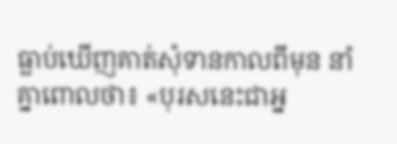ធ្លាប់ឃើញគាត់សុំទានកាលពីមុន នាំគ្នាពោលថា៖ «បុរសនេះជាអ្ន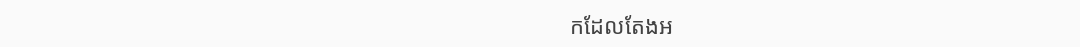កដែលតែងអ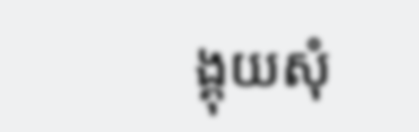ង្គុយសុំ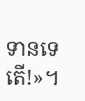ទានទេតើ!»។